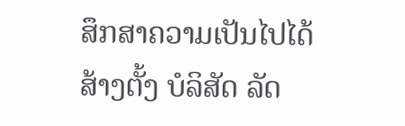ສຶກສາຄວາມເປັນໄປໄດ້ ສ້າງຕັ້ງ ບໍລິສັດ ລັດ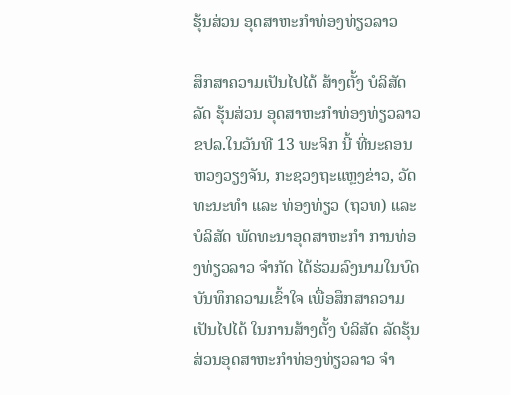ຮຸ້ນສ່ວນ ອຸດສາຫະກຳທ່ອງທ່ຽວລາວ

ສຶກສາຄວາມເປັນໄປໄດ້ ສ້າງຕັ້ງ ບໍລິສັດ ລັດ ຮຸ້ນສ່ວນ ອຸດສາຫະກຳທ່ອງທ່ຽວລາວ
ຂປລ.ໃນວັນທີ 13 ພະຈິກ ນີ້ ທີ່ນະຄອນຫວງວຽງຈັນ, ກະຊວງຖະແຫຼງຂ່າວ, ວັດທະນະທຳ ແລະ ທ່ອງທ່ຽວ (ຖວທ) ແລະ ບໍລິສັດ ພັດທະນາອຸດສາຫະກຳ ການທ່ອງທ່ຽວລາວ ຈຳກັດ ໄດ້ຮ່ວມລົງນາມໃນບົດບັນທຶກຄວາມເຂົ້າໃຈ ເພື່ອສຶກສາຄວາມເປັນໄປໄດ້ ໃນການສ້າງຕັ້ງ ບໍລິສັດ ລັດຮຸ້ນສ່ວນອຸດສາຫະກຳທ່ອງທ່ຽວລາວ ຈຳ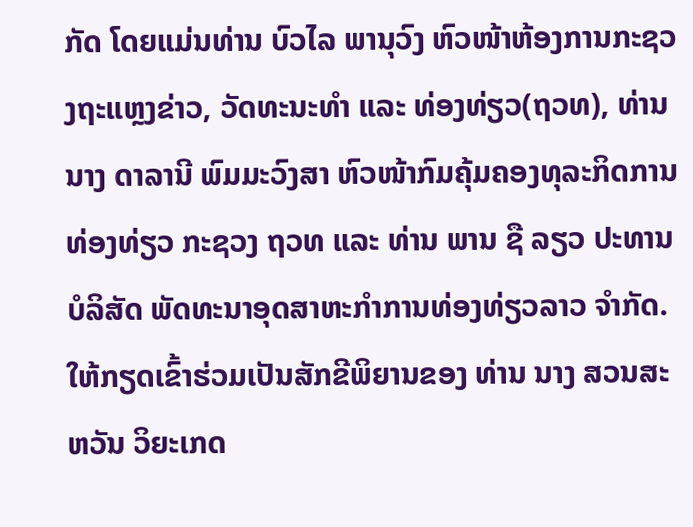ກັດ ໂດຍແມ່ນທ່ານ ບົວໄລ ພານຸວົງ ຫົວໜ້າຫ້ອງການກະຊວງຖະແຫຼງຂ່າວ, ວັດທະນະທຳ ແລະ ທ່ອງທ່ຽວ(ຖວທ), ທ່ານ ນາງ ດາລານີ ພົມມະວົງສາ ຫົວໜ້າກົມຄຸ້ມຄອງທຸລະກິດການທ່ອງທ່ຽວ ກະຊວງ ຖວທ ແລະ ທ່ານ ພານ ຊື ລຽວ ປະທານບໍລິສັດ ພັດທະນາອຸດສາຫະກຳການທ່ອງທ່ຽວລາວ ຈຳກັດ. ໃຫ້ກຽດເຂົ້າຮ່ວມເປັນສັກຂີພິຍານຂອງ ທ່ານ ນາງ ສວນສະຫວັນ ວິຍະເກດ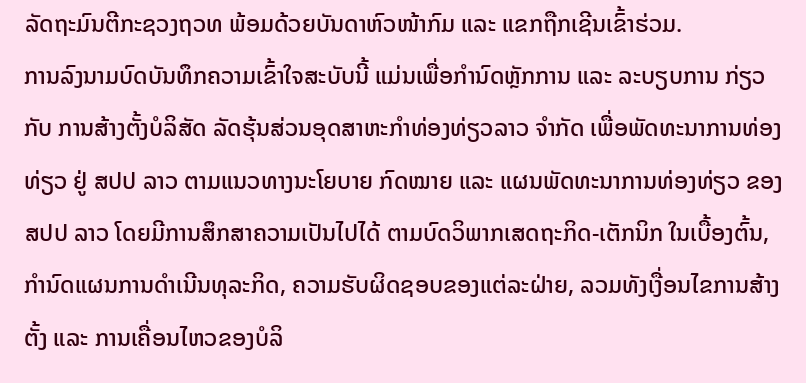ລັດຖະມົນຕີກະຊວງຖວທ ພ້ອມດ້ວຍບັນດາຫົວໜ້າກົມ ແລະ ແຂກຖືກເຊີນເຂົ້າຮ່ວມ.
ການລົງນາມບົດບັນທຶກຄວາມເຂົ້າໃຈສະບັບນີ້ ແມ່ນເພື່ອກຳນົດຫຼັກການ ແລະ ລະບຽບການ ກ່ຽວກັບ ການສ້າງຕັ້ງບໍລິສັດ ລັດຮຸ້ນສ່ວນອຸດສາຫະກຳທ່ອງທ່ຽວລາວ ຈຳກັດ ເພື່ອພັດທະນາການທ່ອງທ່ຽວ ຢູ່ ສປປ ລາວ ຕາມແນວທາງນະໂຍບາຍ ກົດໝາຍ ແລະ ແຜນພັດທະນາການທ່ອງທ່ຽວ ຂອງ ສປປ ລາວ ໂດຍມີການສຶກສາຄວາມເປັນໄປໄດ້ ຕາມບົດວິພາກເສດຖະກິດ-ເຕັກນິກ ໃນເບື້ອງຕົ້ນ, ກຳນົດແຜນການດຳເນີນທຸລະກິດ, ຄວາມຮັບຜິດຊອບຂອງແຕ່ລະຝ່າຍ, ລວມທັງເງື່ອນໄຂການສ້າງຕັ້ງ ແລະ ການເຄື່ອນໄຫວຂອງບໍລິ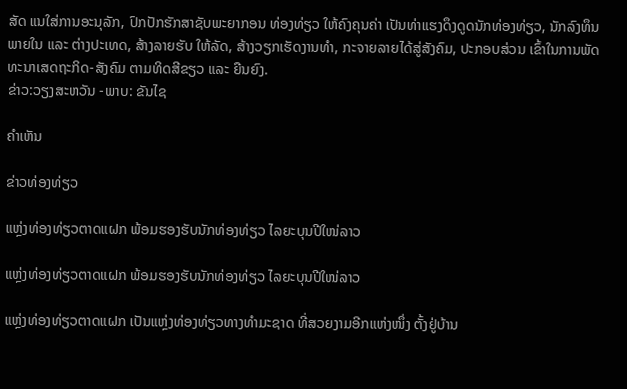ສັດ ແນໃສ່ການອະນຸລັກ, ປົກປັກຮັກສາຊັບພະຍາກອນ ທ່ອງທ່ຽວ ໃຫ້ຄົງຄຸນຄ່າ ເປັນທ່າແຮງດຶງດູດນັກທ່ອງທ່ຽວ, ນັກລົງທຶນພາຍໃນ ແລະ ຕ່າງປະເທດ, ສ້າງລາຍຮັບ ໃຫ້ລັດ, ສ້າງວຽກເຮັດງານທຳ, ກະຈາຍລາຍໄດ້ສູ່ສັງຄົມ, ປະກອບສ່ວນ ເຂົ້າໃນການພັດທະນາເສດຖະກິດ-ສັງຄົມ ຕາມທິດສີຂຽວ ແລະ ຍືນຍົງ.
ຂ່າວ:ວຽງສະຫວັນ -ພາບ: ຂັນໄຊ

ຄໍາເຫັນ

ຂ່າວທ່ອງທ່ຽວ

ແຫຼ່ງທ່ອງທ່ຽວຕາດແຝກ ພ້ອມຮອງຮັບນັກທ່ອງທ່ຽວ ໄລຍະບຸນປີໃໜ່ລາວ

ແຫຼ່ງທ່ອງທ່ຽວຕາດແຝກ ພ້ອມຮອງຮັບນັກທ່ອງທ່ຽວ ໄລຍະບຸນປີໃໜ່ລາວ

ແຫຼ່ງທ່ອງທ່ຽວຕາດແຝກ ເປັນແຫຼ່ງທ່ອງທ່ຽວທາງທໍາມະຊາດ ທີ່ສວຍງາມອີກແຫ່ງໜຶ່ງ ຕັ້ງຢູ່ບ້ານ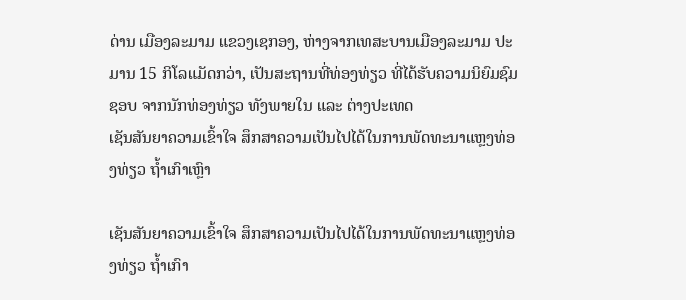ດ່ານ ເມືອງລະມາມ ແຂວງເຊກອງ, ຫ່າງຈາກເທສະບານເມືອງລະມາມ ປະມານ 15 ກິໂລແມັດກວ່າ, ເປັນສະຖານທີ່ທ່ອງທ່ຽວ ທີ່ໄດ້ຮັບຄວາມນິຍົມຊົມຊອບ ຈາກນັກທ່ອງທ່ຽວ ທັງພາຍໃນ ແລະ ຕ່າງປະເທດ
ເຊັນສັນຍາຄວາມເຂົ້າໃຈ ສຶກສາຄວາມເປັນໄປໄດ້ໃນການພັດທະນາແຫຼງທ່ອງທ່ຽວ ຖໍ້າເກົາເຫຼົາ

ເຊັນສັນຍາຄວາມເຂົ້າໃຈ ສຶກສາຄວາມເປັນໄປໄດ້ໃນການພັດທະນາແຫຼງທ່ອງທ່ຽວ ຖໍ້າເກົາ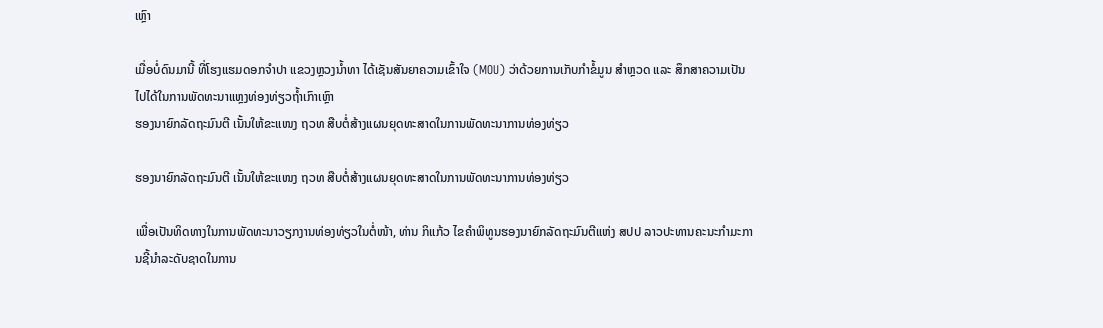ເຫຼົາ

ເມື່ອບໍ່ດົນມານີ້ ທີ່ໂຮງແຮມດອກຈຳປາ ແຂວງຫຼວງນໍ້າທາ ໄດ້ເຊັນສັນຍາຄວາມເຂົ້າໃຈ (MOU) ວ່າດ້ວຍການເກັບກໍາຂໍ້ມູນ ສຳຫຼວດ ແລະ ສຶກສາຄວາມເປັນໄປໄດ້ໃນການພັດທະນາແຫຼງທ່ອງທ່ຽວຖໍ້າເກົາເຫຼົາ
ຮອງນາຍົກລັດຖະມົນຕີ ເນັ້ນໃຫ້ຂະແໜງ ຖວທ ສືບຕໍ່ສ້າງແຜນຍຸດທະສາດໃນການພັດທະນາການທ່ອງທ່ຽວ

ຮອງນາຍົກລັດຖະມົນຕີ ເນັ້ນໃຫ້ຂະແໜງ ຖວທ ສືບຕໍ່ສ້າງແຜນຍຸດທະສາດໃນການພັດທະນາການທ່ອງທ່ຽວ

ເພື່ອເປັນທິດທາງໃນການພັດທະນາວຽກງານທ່ອງທ່ຽວໃນຕໍ່ໜ້າ, ທ່ານ ກິແກ້ວ ໄຂຄຳພິທູນຮອງນາຍົກລັດຖະມົນຕີແຫ່ງ ສປປ ລາວປະທານຄະນະກໍາມະການຊີ້ນຳລະດັບຊາດໃນການ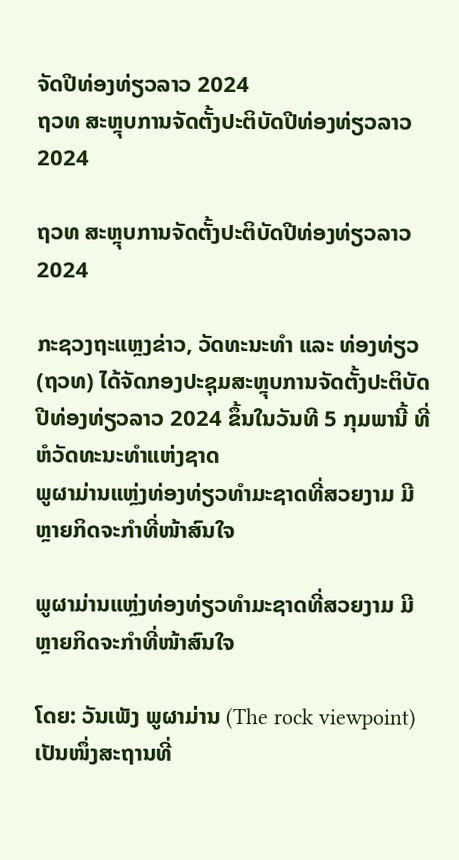ຈັດປີທ່ອງທ່ຽວລາວ 2024
ຖວທ ສະຫຼຸບການຈັດຕັ້ງປະຕິບັດປີທ່ອງທ່ຽວລາວ2024

ຖວທ ສະຫຼຸບການຈັດຕັ້ງປະຕິບັດປີທ່ອງທ່ຽວລາວ2024

ກະຊວງຖະແຫຼງຂ່າວ, ວັດທະນະທໍາ ແລະ ທ່ອງທ່ຽວ (ຖວທ) ໄດ້ຈັດກອງປະຊຸມສະຫຼຸບການຈັດຕັ້ງປະຕິບັດປີທ່ອງທ່ຽວລາວ 2024 ຂຶ້ນໃນວັນທີ 5 ກຸມພານີ້ ທີ່ຫໍວັດທະນະທຳແຫ່ງຊາດ
ພູຜາມ່ານແຫຼ່ງທ່ອງທ່ຽວທໍາມະຊາດທີ່ສວຍງາມ ມີຫຼາຍກິດຈະກໍາທີ່ໜ້າສົນໃຈ

ພູຜາມ່ານແຫຼ່ງທ່ອງທ່ຽວທໍາມະຊາດທີ່ສວຍງາມ ມີຫຼາຍກິດຈະກໍາທີ່ໜ້າສົນໃຈ

ໂດຍ: ວັນເພັງ ພູຜາມ່ານ (The rock viewpoint)ເປັນໜຶ່ງສະຖານທີ່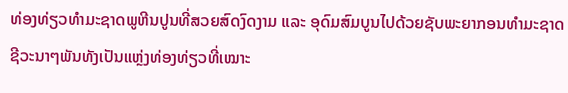ທ່ອງທ່ຽວທໍາມະຊາດພູຫີນປູນທີ່ສວຍສົດງົດງາມ ແລະ ອຸດົມສົມບູນໄປດ້ວຍຊັບພະຍາກອນທໍາມະຊາດຊີວະນາໆພັນທັງເປັນແຫຼ່ງທ່ອງທ່ຽວທີ່ເໝາະ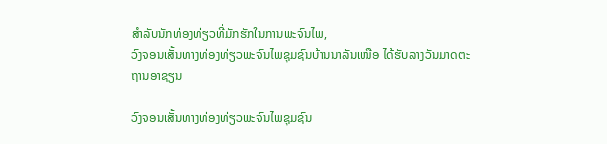ສໍາລັບນັກທ່ອງທ່ຽວທີ່ມັກຮັກໃນການພະຈົນໄພ,
ວົງຈອນເສັ້ນທາງທ່ອງທ່ຽວພະຈົນໄພຊຸມຊົນບ້ານນາລັນເໜືອ ໄດ້ຮັບລາງວັນມາດຕະຖານອາຊຽນ

ວົງຈອນເສັ້ນທາງທ່ອງທ່ຽວພະຈົນໄພຊຸມຊົນ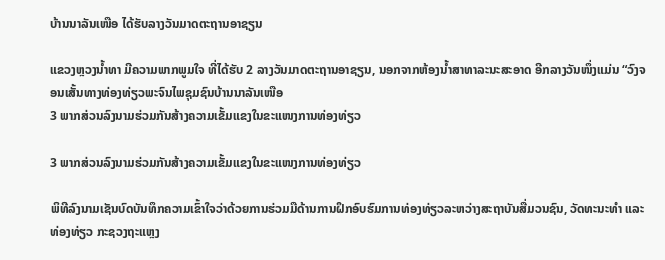ບ້ານນາລັນເໜືອ ໄດ້ຮັບລາງວັນມາດຕະຖານອາຊຽນ

ແຂວງຫຼວງນໍ້າທາ ມີຄວາມພາກພູມໃຈ ທີ່ໄດ້ຮັບ 2 ລາງວັນມາດຕະຖານອາຊຽນ, ນອກຈາກຫ້ອງນໍ້າສາທາລະນະສະອາດ ອີກລາງວັນໜຶ່ງແມ່ນ “ວົງຈອນເສັ້ນທາງທ່ອງທ່ຽວພະຈົນໄພຊຸມຊົນບ້ານນາລັນເໜືອ
3 ພາກສ່ວນລົງນາມຮ່ວມກັນສ້າງຄວາມເຂັ້ມແຂງໃນຂະແໜງການທ່ອງທ່ຽວ

3 ພາກສ່ວນລົງນາມຮ່ວມກັນສ້າງຄວາມເຂັ້ມແຂງໃນຂະແໜງການທ່ອງທ່ຽວ

ພິທີລົງນາມເຊັນບົດບັນທຶກຄວາມເຂົ້າໃຈວ່າດ້ວຍການຮ່ວມມືດ້ານການຝຶກອົບຮົມການທ່ອງທ່ຽວລະຫວ່າງສະຖາບັນສື່ມວນຊົນ, ວັດທະນະທຳ ແລະ ທ່ອງທ່ຽວ ກະຊວງຖະແຫຼງ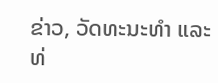ຂ່າວ, ວັດທະນະທຳ ແລະ ທ່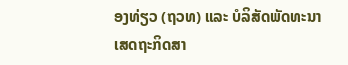ອງທ່ຽວ (ຖວທ) ແລະ ບໍລິສັດພັດທະນາເສດຖະກິດສາ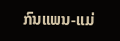ກົນແພນ-ແມ່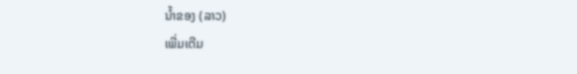ນໍ້າຂອງ (ລາວ)
ເພີ່ມເຕີມ